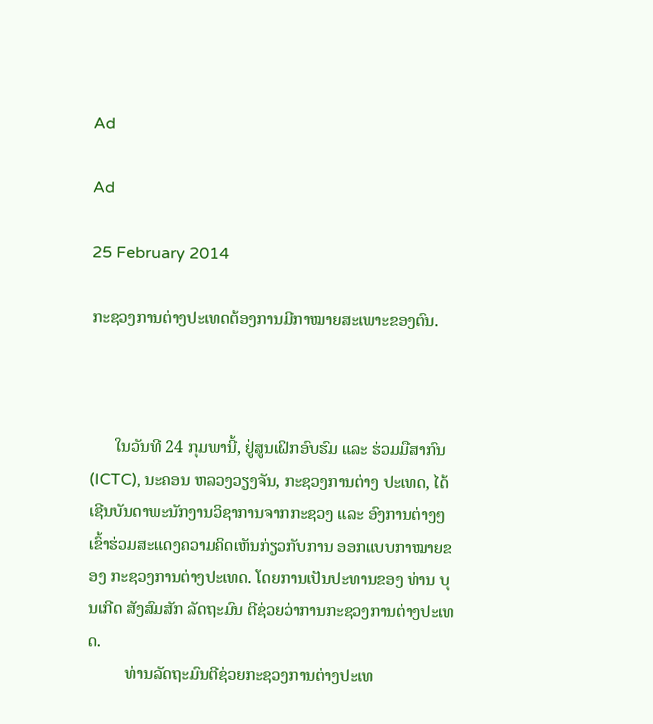Ad

Ad

25 February 2014

ກະຊວງການຕ່າງປະເທດຕ້ອງການມີກາໝາຍສະເພາະຂອງຕົນ.



      ໃນວັນທີ 24 ກຸມພານີ້, ຢູ່ສູນເຝິກອົບຮົມ ແລະ ຮ່ວມມືສາກົນ (ICTC), ນະຄອນ ຫລວງວຽງຈັນ, ກະຊວງການຕ່າງ ປະເທດ, ໄດ້ເຊີນບັນດາພະນັກງານວິຊາການຈາກກະຊວງ ແລະ ອົງການຕ່າງໆເຂົ້າຮ່ວມສະແດງຄວາມຄິດເຫັນກ່ຽວກັບການ ອອກແບບກາໝາຍຂອງ ກະຊວງການຕ່າງປະເທດ. ໂດຍການເປັນປະທານຂອງ ທ່ານ ບຸນເກີດ ສັງສົມສັກ ລັດຖະມົນ ຕີຊ່ວຍວ່າການກະຊວງການຕ່າງປະເທດ.
         ທ່ານລັດຖະມົນຕີຊ່ວຍກະຊວງການຕ່າງປະເທ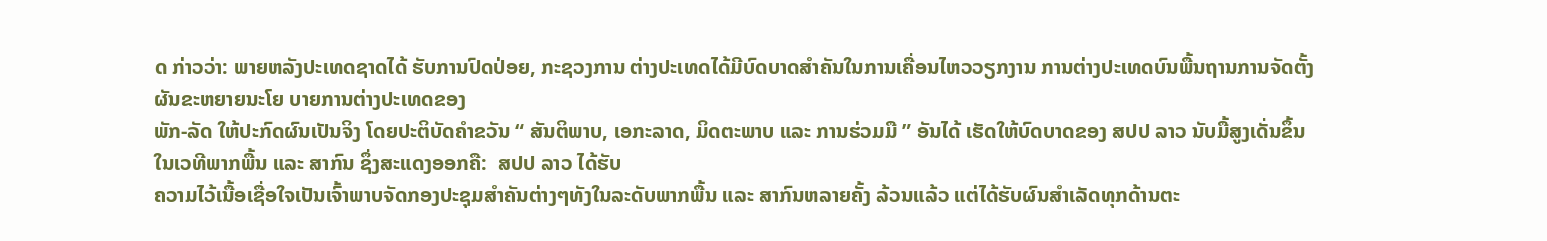ດ ກ່າວວ່າ: ພາຍຫລັງປະເທດຊາດໄດ້ ຮັບການປົດປ່ອຍ, ກະຊວງການ ຕ່າງປະເທດໄດ້ມີບົດບາດສຳຄັນໃນການເຄື່ອນໄຫວວຽກງານ ການຕ່າງປະເທດບົນພື້ນຖານການຈັດຕັ້ງຜັນຂະຫຍາຍນະໂຍ ບາຍການຕ່າງປະເທດຂອງ
ພັກ-ລັດ ໃຫ້ປະກົດຜົນເປັນຈິງ ໂດຍປະຕິບັດຄຳຂວັນ “ ສັນຕິພາບ, ເອກະລາດ, ມິດຕະພາບ ແລະ ການຮ່ວມມື ” ອັນໄດ້ ເຮັດໃຫ້ບົດບາດຂອງ ສປປ ລາວ ນັບມື້ສູງເດັ່ນຂຶ້ນໃນເວທີພາກພື້ນ ແລະ ສາກົນ ຊຶ່ງສະແດງອອກຄື:  ສປປ ລາວ ໄດ້ຮັບ
ຄວາມໄວ້ເນື້ອເຊື່ອໃຈເປັນເຈົ້າພາບຈັດກອງປະຊຸມສຳຄັນຕ່າງໆທັງໃນລະດັບພາກພື້ນ ແລະ ສາກົນຫລາຍຄັ້ງ ລ້ວນແລ້ວ ແຕ່ໄດ້ຮັບຜົນສຳເລັດທຸກດ້ານຕະ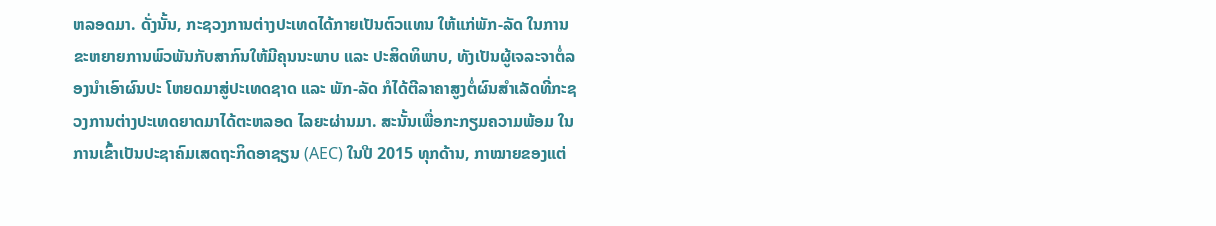ຫລອດມາ. ດັ່ງນັ້ນ, ກະຊວງການຕ່າງປະເທດໄດ້ກາຍເປັນຕົວແທນ ໃຫ້ແກ່ພັກ-ລັດ ໃນການຂະຫຍາຍການພົວພັນກັບສາກົນໃຫ້ມີຄຸນນະພາບ ແລະ ປະສິດທິພາບ, ທັງເປັນຜູ້ເຈລະຈາຕໍ່ລອງນຳເອົາຜົນປະ ໂຫຍດມາສູ່ປະເທດຊາດ ແລະ ພັກ-ລັດ ກໍໄດ້ຕີລາຄາສູງຕໍ່ຜົນສຳເລັດທີ່ກະຊວງການຕ່າງປະເທດຍາດມາໄດ້ຕະຫລອດ ໄລຍະຜ່ານມາ. ສະນັ້ນເພື່ອກະກຽມຄວາມພ້ອມ ໃນການເຂົ້າເປັນປະຊາຄົມເສດຖະກິດອາຊຽນ (AEC) ໃນປີ 2015 ທຸກດ້ານ, ກາໝາຍຂອງແຕ່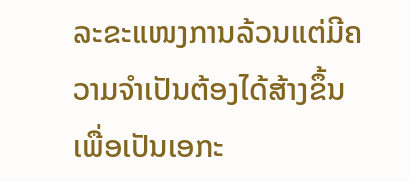ລະຂະແໜງການລ້ວນແຕ່ມີຄວາມຈຳເປັນຕ້ອງໄດ້ສ້າງຂຶ້ນ ເພື່ອເປັນເອກະ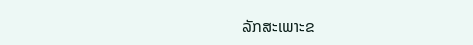ລັກສະເພາະຂ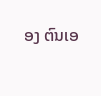ອງ ຕົນເອ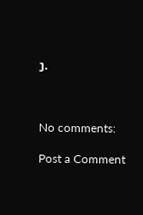ງ.



No comments:

Post a Comment